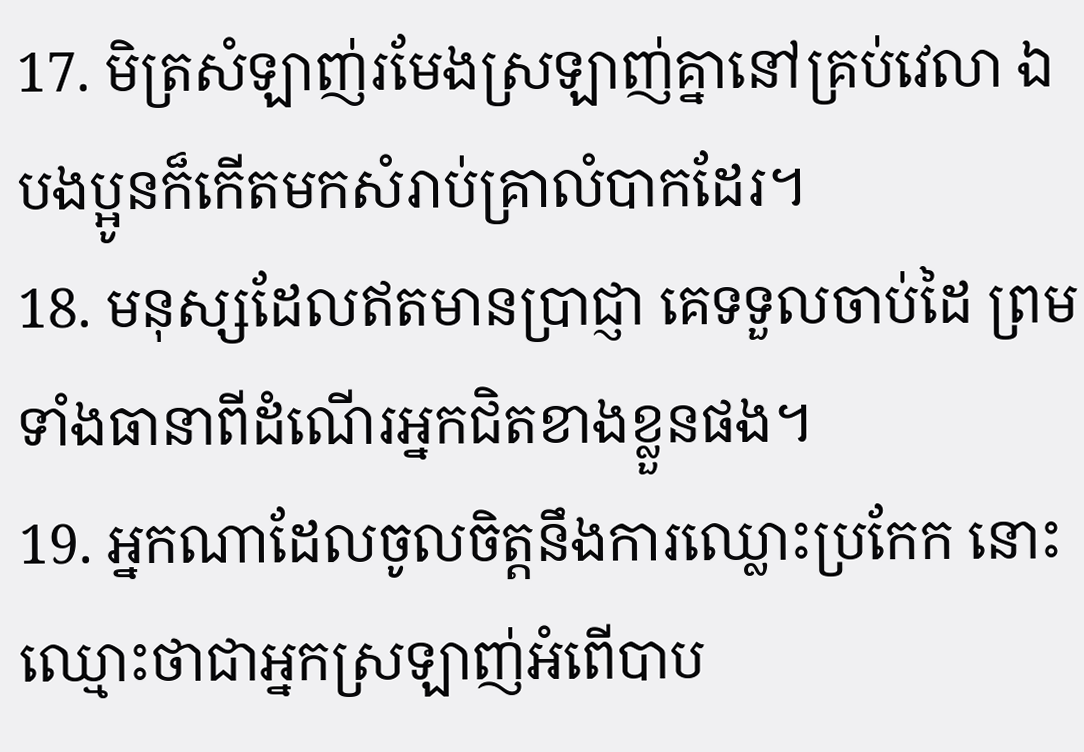17. មិត្រសំឡាញ់រមែងស្រឡាញ់គ្នានៅគ្រប់វេលា ឯបងប្អូនក៏កើតមកសំរាប់គ្រាលំបាកដែរ។
18. មនុស្សដែលឥតមានប្រាជ្ញា គេទទួលចាប់ដៃ ព្រមទាំងធានាពីដំណើរអ្នកជិតខាងខ្លួនផង។
19. អ្នកណាដែលចូលចិត្តនឹងការឈ្លោះប្រកែក នោះឈ្មោះថាជាអ្នកស្រឡាញ់អំពើបាប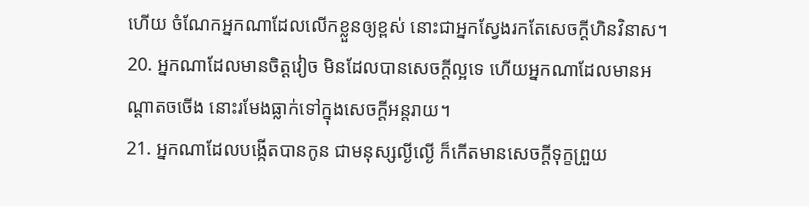ហើយ ចំណែកអ្នកណាដែលលើកខ្លួនឲ្យខ្ពស់ នោះជាអ្នកស្វែងរកតែសេចក្តីហិនវិនាស។
20. អ្នកណាដែលមានចិត្តវៀច មិនដែលបានសេចក្តីល្អទេ ហើយអ្នកណាដែលមានអណ្តាតចចើង នោះរមែងធ្លាក់ទៅក្នុងសេចក្តីអន្តរាយ។
21. អ្នកណាដែលបង្កើតបានកូន ជាមនុស្សល្ងីល្ងើ ក៏កើតមានសេចក្តីទុក្ខព្រួយ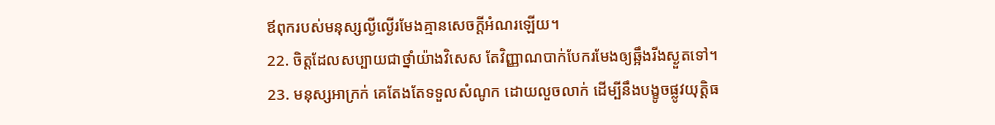ឪពុករបស់មនុស្សល្ងីល្ងើរមែងគ្មានសេចក្តីអំណរឡើយ។
22. ចិត្តដែលសប្បាយជាថ្នាំយ៉ាងវិសេស តែវិញ្ញាណបាក់បែករមែងឲ្យឆ្អឹងរីងស្ងួតទៅ។
23. មនុស្សអាក្រក់ គេតែងតែទទួលសំណូក ដោយលួចលាក់ ដើម្បីនឹងបង្ខូចផ្លូវយុត្តិធ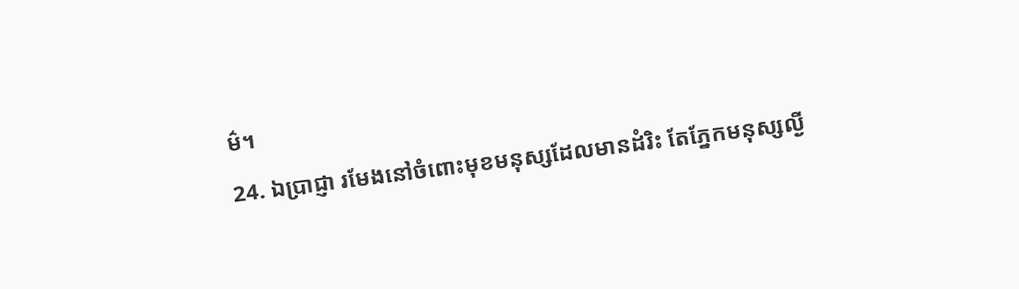ម៌។
24. ឯប្រាជ្ញា រមែងនៅចំពោះមុខមនុស្សដែលមានដំរិះ តែភ្នែកមនុស្សល្ងី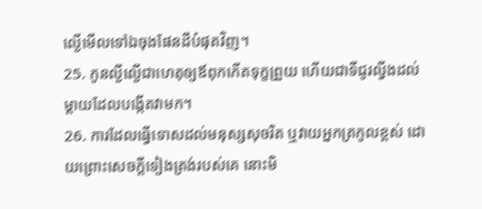ល្ងើមើលទៅឯចុងផែនដីបំផុតវិញ។
25. កូនល្ងីល្ងើជាហេតុឲ្យឪពុកកើតទុក្ខព្រួយ ហើយជាទីជូរល្វីងដល់ម្តាយដែលបង្កើតវាមក។
26. ការដែលធ្វើទោសដល់មនុស្សសុចរិត ឬវាយអ្នកត្រកូលខ្ពស់ ដោយព្រោះសេចក្តីទៀងត្រង់របស់គេ នោះមិ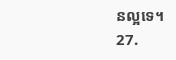នល្អទេ។
27.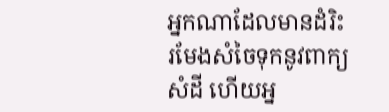អ្នកណាដែលមានដំរិះរមែងសំចៃទុកនូវពាក្យសំដី ហើយអ្ន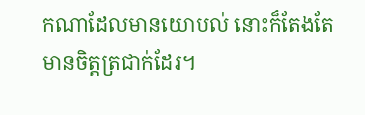កណាដែលមានយោបល់ នោះក៏តែងតែមានចិត្តត្រជាក់ដែរ។